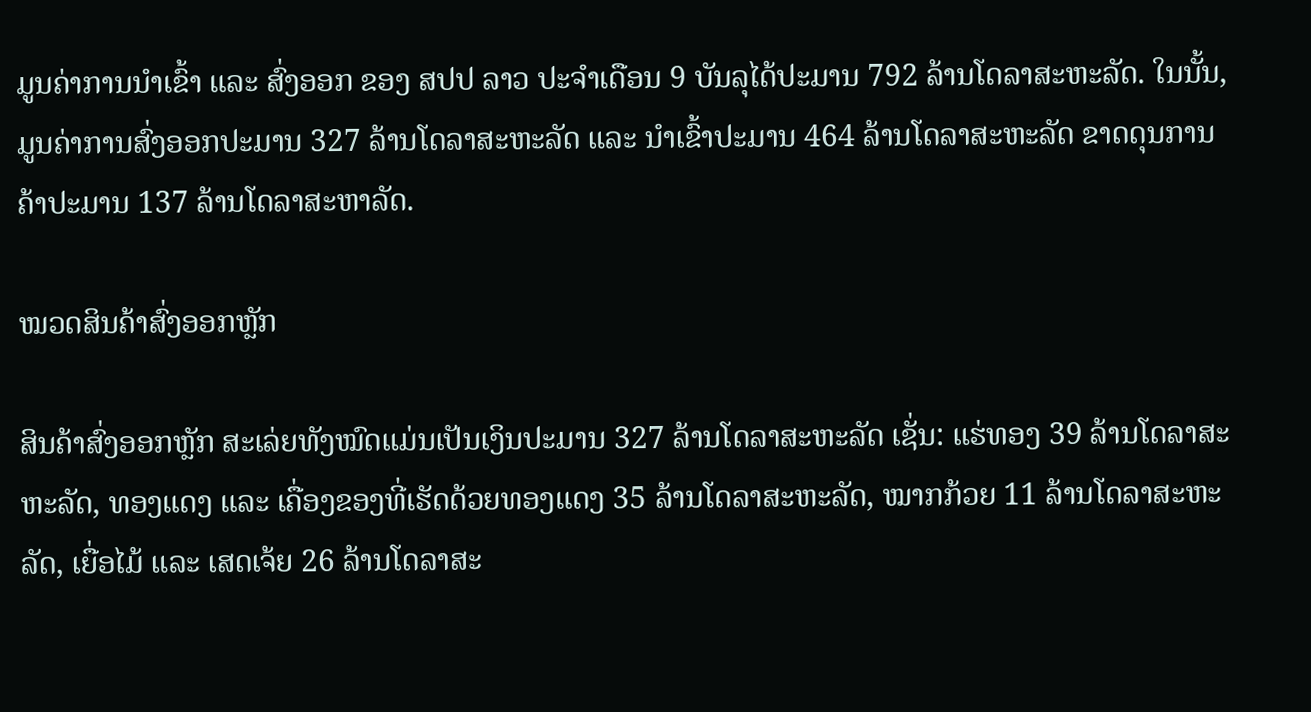ມູນຄ່າການນໍາເຂົ້າ ແລະ ສົ່ງອອກ ຂອງ ສປປ ລາວ ປະຈໍາເດືອນ 9 ບັນລຸໄດ້ປະມານ 792 ລ້ານໂດລາສະຫະລັດ. ໃນນັ້ນ, ມູນຄ່າການສົ່ງອອກປະມານ 327 ລ້ານໂດລາສະຫະລັດ ແລະ ນໍາເຂົ້າປະມານ 464 ລ້ານໂດລາສະຫະລັດ ຂາດດຸນການຄ້າປະມານ 137 ລ້ານໂດລາສະຫາລັດ.

ໝວດສິນຄ້າສົ່ງອອກຫຼັກ

ສິນຄ້າສົ່ງອອກຫຼັກ ສະເລ່ຍທັງໝົດແມ່ນເປັນເງິນປະມານ 327 ລ້ານໂດລາສະຫະລັດ ເຊັ່ນ: ແຮ່ທອງ 39 ລ້ານໂດລາສະຫະລັດ, ທອງແດງ ແລະ ເຄື່ອງຂອງທີ່ເຮັດດ້ວຍທອງແດງ 35 ລ້ານໂດລາສະຫະລັດ, ໝາກກ້ວຍ 11 ລ້ານໂດລາສະຫະລັດ, ເຍື່ອໄມ້ ແລະ ເສດເຈ້ຍ 26 ລ້ານໂດລາສະ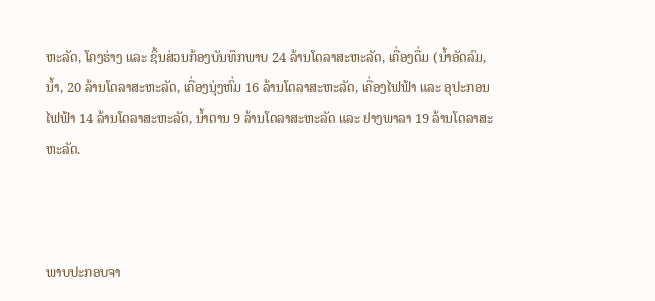ຫະລັດ, ໂຄງຮ່າງ ແລະ ຊິ້ນສ່ວນກ້ອງບັນທຶກພາບ 24 ລ້ານໂດລາສະຫະລັດ, ເຄື່ອງດື່ມ (ນໍ້າອັດລົມ, ນໍ້າ, 20 ລ້ານໂດລາສະຫະລັດ, ເຄື່ອງນຸ່ງຫົ່ມ 16 ລ້ານໂດລາສະຫະລັດ, ເຄື່ອງໄຟຟ້າ ແລະ ອຸປະກອນໄຟຟ້າ 14 ລ້ານໂດລາສະຫະລັດ, ນໍ້າຕານ 9 ລ້ານໂດລາສະຫະລັດ ແລະ ຢາງພາລາ 19 ລ້ານໂດລາສະຫະລັດ.



ພາບປະກອບຈາ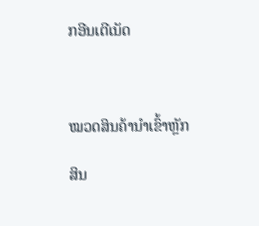ກອີນເຕີເນັດ



ໝວດສິນຄ້ານໍາເຂົ້າຫຼັກ

ສິນ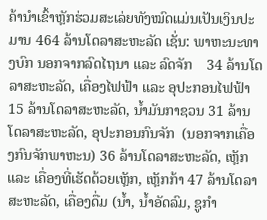ຄ້ານໍາເຂົ້າຫຼັກຮ່ວມສະເລ່ຍທັງໝົດແມ່ນເປັນເງິນປະມານ 464 ລ້ານໂດລາສະຫະລັດ ເຊັ່ນ: ພາຫະນະທາງບົກ ນອກຈາກລົດໄຖນາ ແລະ ລົດຈັກ    34 ລ້ານໂດລາສະຫະລັດ, ເຄື່ອງໄຟຟ້າ ແລະ ອຸປະກອນໄຟຟ້າ 15 ລ້ານໂດລາສະຫະລັດ, ນ້ຳມັນກາຊວນ 31 ລ້ານໂດລາສະຫະລັດ, ອຸປະກອນກົນຈັກ  (ນອກຈາກເຄື່ອງກົນຈັກພາຫະນ) 36 ລ້ານໂດລາສະຫະລັດ, ເຫຼັກ ແລະ ເຄື່ອງທີ່ເຮັດດ້ວຍເຫຼັກ, ເຫຼັກກ້າ 47 ລ້ານໂດລາສະຫະລັດ, ເຄື່ອງດື່ມ (ນໍ້າ, ນໍ້າອັດລົມ, ຊູກໍາ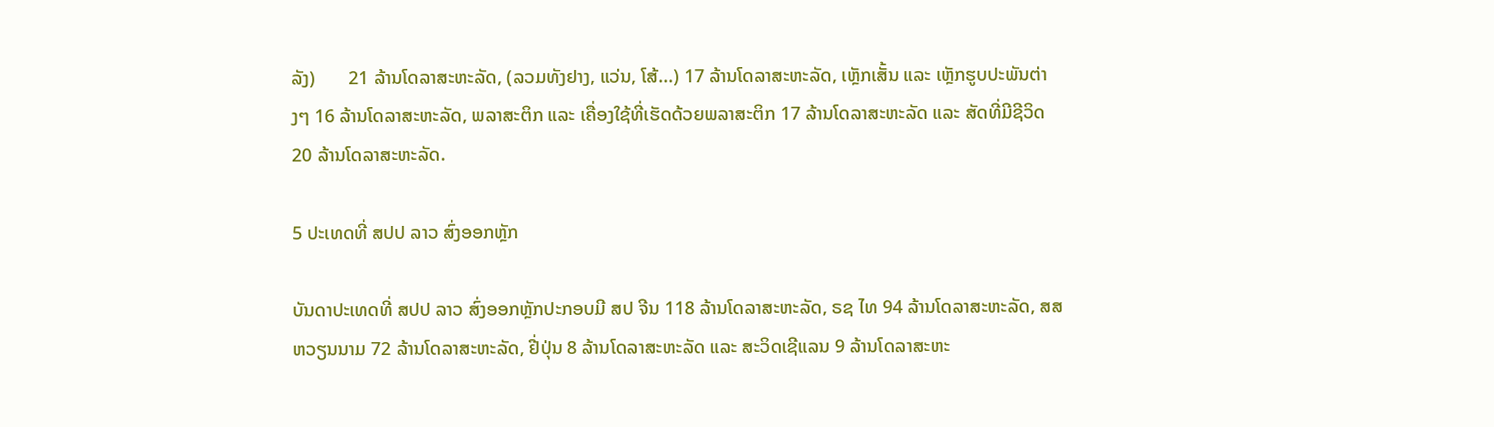ລັງ)       21 ລ້ານໂດລາສະຫະລັດ, (ລວມທັງຢາງ, ແວ່ນ, ໂສ້...) 17 ລ້ານໂດລາສະຫະລັດ, ເຫຼັກເສັ້ນ ແລະ ເຫຼັກຮູບປະພັນຕ່າງໆ 16 ລ້ານໂດລາສະຫະລັດ, ພລາສະຕິກ ແລະ ເຄື່ອງໃຊ້ທີ່ເຮັດດ້ວຍພລາສະຕິກ 17 ລ້ານໂດລາສະຫະລັດ ແລະ ສັດທີ່ມີຊີວິດ 20 ລ້ານໂດລາສະຫະລັດ.

5 ປະເທດທີ່ ສປປ ລາວ ສົ່ງອອກຫຼັກ

ບັນດາປະເທດທີ່ ສປປ ລາວ ສົ່ງອອກຫຼັກປະກອບມີ ສປ ຈີນ 118 ລ້ານໂດລາສະຫະລັດ, ຣຊ ໄທ 94 ລ້ານໂດລາສະຫະລັດ, ສສ ຫວຽນນາມ 72 ລ້ານໂດລາສະຫະລັດ, ຢີ່ປຸ່ນ 8 ລ້ານໂດລາສະຫະລັດ ແລະ ສະວິດເຊີແລນ 9 ລ້ານໂດລາສະຫະ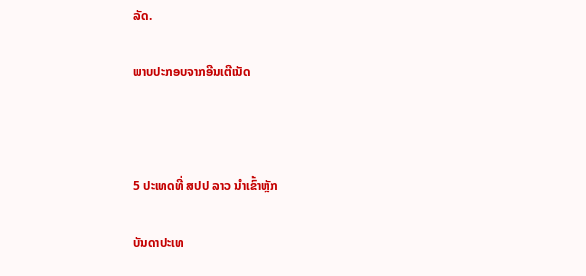ລັດ.

ພາບປະກອບຈາກອີນເຕີເນັດ



5 ປະເທດທີ່ ສປປ ລາວ ນໍາເຂົ້າຫຼັກ

ບັນດາປະເທ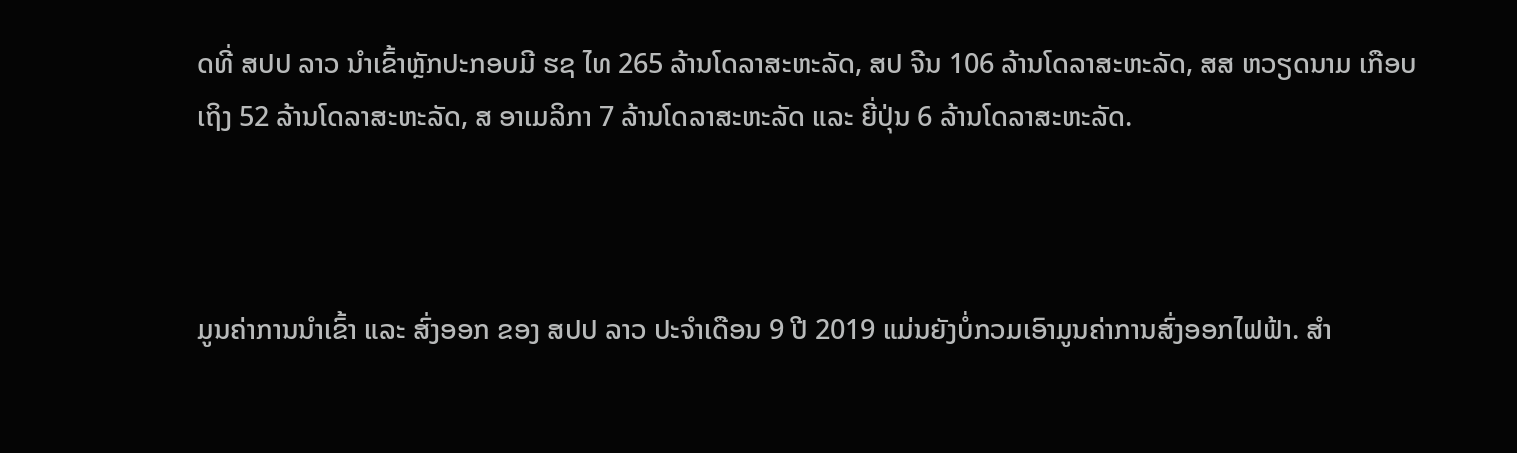ດທີ່ ສປປ ລາວ ນໍາເຂົ້າຫຼັກປະກອບມີ ຮຊ ໄທ 265 ລ້ານໂດລາສະຫະລັດ, ສປ ຈີນ 106 ລ້ານໂດລາສະຫະລັດ, ສສ ຫວຽດນາມ ເກືອບເຖິງ 52 ລ້ານໂດລາສະຫະລັດ, ສ ອາເມລິກາ 7 ລ້ານໂດລາສະຫະລັດ ແລະ ຍີ່ປຸ່ນ 6 ລ້ານໂດລາສະຫະລັດ.



ມູນຄ່າການນໍາເຂົ້າ ແລະ ສົ່ງອອກ ຂອງ ສປປ ລາວ ປະຈໍາເດືອນ 9 ປີ 2019 ແມ່ນຍັງບໍ່ກວມເອົາມູນຄ່າການສົ່ງອອກໄຟຟ້າ. ສໍາ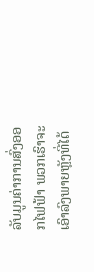ລັບມູນຄ່າການສົ່ງອອກໄຟຟ້າ ພວກເຮົາຈະເອົາລົງພາຍຫຼັງທີ່ໄດ້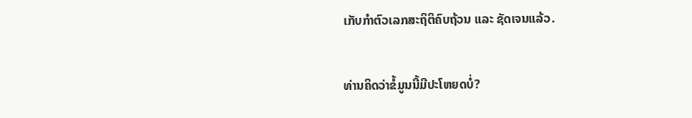ເກັບກໍາຕົວເລກສະຖິຕິຄົບຖ້ວນ ແລະ ຊັດເຈນແລ້ວ.

ທ່ານຄິດວ່າຂໍ້ມູນນີ້ມີປະໂຫຍດບໍ່?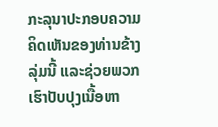ກະລຸນາປະກອບຄວາມຄິດເຫັນຂອງທ່ານຂ້າງລຸ່ມນີ້ ແລະຊ່ວຍພວກເຮົາປັບປຸງເນື້ອຫາ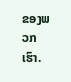ຂອງພວກເຮົາ.